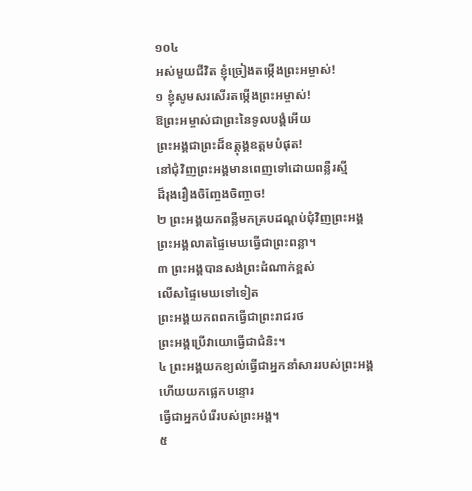១០៤
អស់មួយជីវិត ខ្ញុំច្រៀងតម្កើងព្រះអម្ចាស់!
១ ខ្ញុំសូមសរសើរតម្កើងព្រះអម្ចាស់!
ឱព្រះអម្ចាស់ជាព្រះនៃទូលបង្គំអើយ
ព្រះអង្គជាព្រះដ៏ឧត្ដុង្គឧត្ដមបំផុត!
នៅជុំវិញព្រះអង្គមានពេញទៅដោយពន្លឺរស្មី
ដ៏រុងរឿងចិញ្ចែងចិញ្ចាច!
២ ព្រះអង្គយកពន្លឺមកគ្របដណ្ដប់ជុំវិញព្រះអង្គ
ព្រះអង្គលាតផ្ទៃមេឃធ្វើជាព្រះពន្លា។
៣ ព្រះអង្គបានសង់ព្រះដំណាក់ខ្ពស់
លើសផ្ទៃមេឃទៅទៀត
ព្រះអង្គយកពពកធ្វើជាព្រះរាជរថ
ព្រះអង្គប្រើវាយោធ្វើជាជំនិះ។
៤ ព្រះអង្គយកខ្យល់ធ្វើជាអ្នកនាំសាររបស់ព្រះអង្គ
ហើយយកផ្លេកបន្ទោរ
ធ្វើជាអ្នកបំរើរបស់ព្រះអង្គ។
៥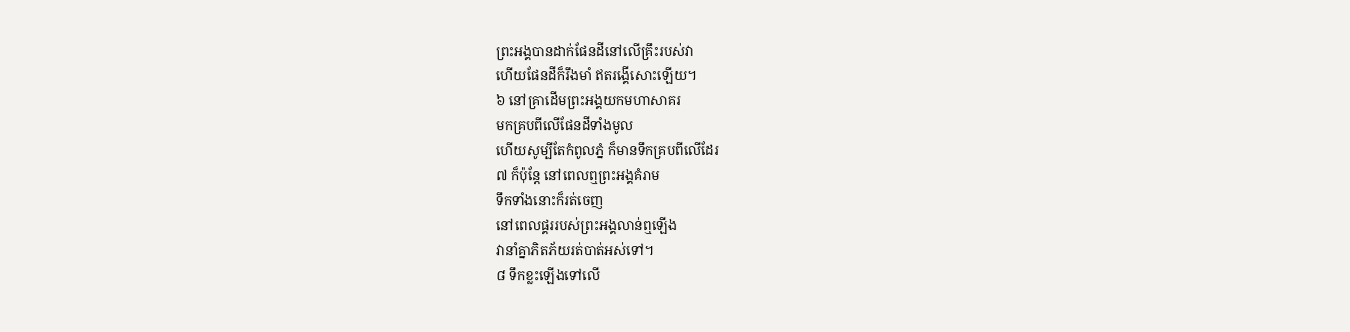ព្រះអង្គបានដាក់ផែនដីនៅលើគ្រឹះរបស់វា
ហើយផែនដីក៏រឹងមាំ ឥតរង្គើសោះឡើយ។
៦ នៅគ្រាដើមព្រះអង្គយកមហាសាគរ
មកគ្របពីលើផែនដីទាំងមូល
ហើយសូម្បីតែកំពូលភ្នំ ក៏មានទឹកគ្របពីលើដែរ
៧ ក៏ប៉ុន្តែ នៅពេលឮព្រះអង្គគំរាម
ទឹកទាំងនោះក៏រត់ចេញ
នៅពេលផ្គររបស់ព្រះអង្គលាន់ឮឡើង
វានាំគ្នាភិតភ័យរត់បាត់អស់ទៅ។
៨ ទឹកខ្លះឡើងទៅលើ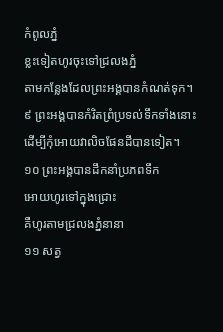កំពូលភ្នំ
ខ្លះទៀតហូរចុះទៅជ្រលងភ្នំ
តាមកន្លែងដែលព្រះអង្គបានកំណត់ទុក។
៩ ព្រះអង្គបានកំរិតព្រំប្រទល់ទឹកទាំងនោះ
ដើម្បីកុំអោយវាលិចផែនដីបានទៀត។
១០ ព្រះអង្គបានដឹកនាំប្រភពទឹក
អោយហូរទៅក្នុងជ្រោះ
គឺហូរតាមជ្រលងភ្នំនានា
១១ សត្វ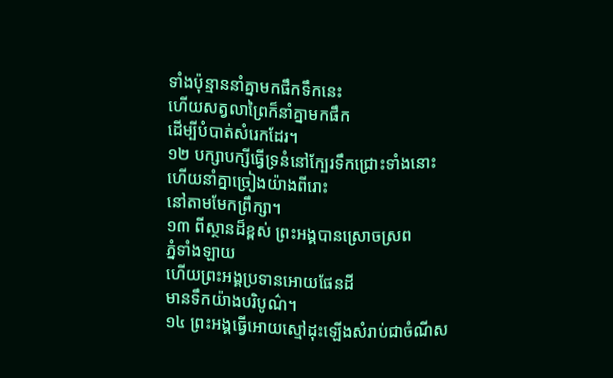ទាំងប៉ុន្មាននាំគ្នាមកផឹកទឹកនេះ
ហើយសត្វលាព្រៃក៏នាំគ្នាមកផឹក
ដើម្បីបំបាត់សំរេកដែរ។
១២ បក្សាបក្សីធ្វើទ្រនំនៅក្បែរទឹកជ្រោះទាំងនោះ
ហើយនាំគ្នាច្រៀងយ៉ាងពីរោះ
នៅតាមមែកព្រឹក្សា។
១៣ ពីស្ថានដ៏ខ្ពស់ ព្រះអង្គបានស្រោចស្រព
ភ្នំទាំងឡាយ
ហើយព្រះអង្គប្រទានអោយផែនដី
មានទឹកយ៉ាងបរិបូណ៌។
១៤ ព្រះអង្គធ្វើអោយស្មៅដុះឡើងសំរាប់ជាចំណីស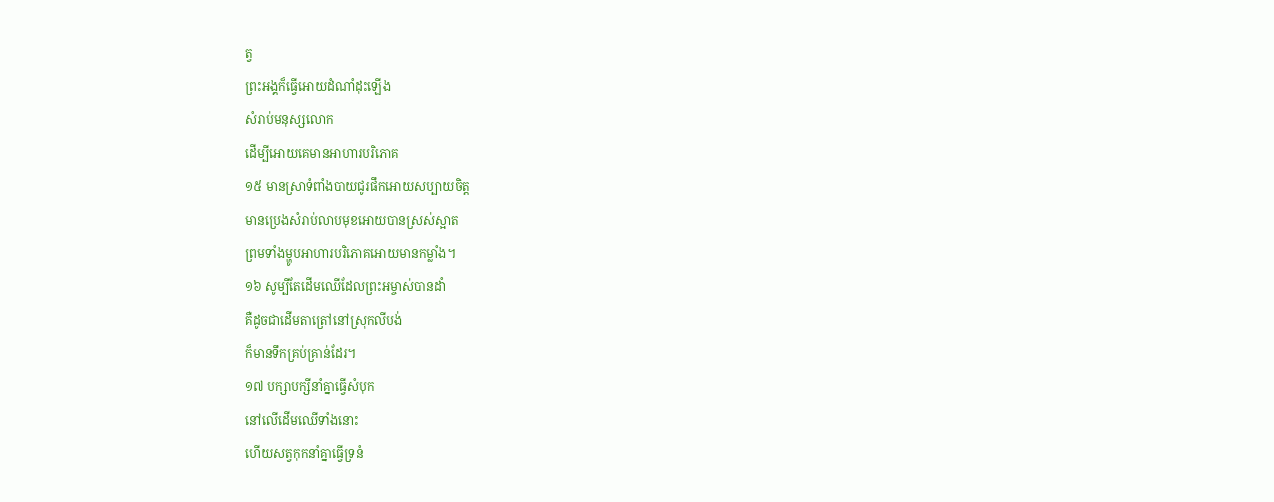ត្វ
ព្រះអង្គក៏ធ្វើអោយដំណាំដុះឡើង
សំរាប់មនុស្សលោក
ដើម្បីអោយគេមានអាហារបរិភោគ
១៥ មានស្រាទំពាំងបាយជូរផឹកអោយសប្បាយចិត្ត
មានប្រេងសំរាប់លាបមុខអោយបានស្រស់ស្អាត
ព្រមទាំងម្ហូបអាហារបរិភោគអោយមានកម្លាំង។
១៦ សូម្បីតែដើមឈើដែលព្រះអម្ចាស់បានដាំ
គឺដូចជាដើមតាត្រៅនៅស្រុកលីបង់
ក៏មានទឹកគ្រប់គ្រាន់ដែរ។
១៧ បក្សាបក្សីនាំគ្នាធ្វើសំបុក
នៅលើដើមឈើទាំងនោះ
ហើយសត្វកុកនាំគ្នាធ្វើទ្រនំ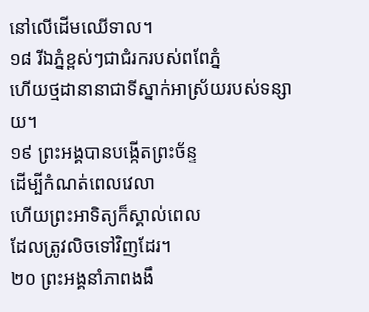នៅលើដើមឈើទាល។
១៨ រីឯភ្នំខ្ពស់ៗជាជំរករបស់ពពែភ្នំ
ហើយថ្មដានានាជាទីស្នាក់អាស្រ័យរបស់ទន្សាយ។
១៩ ព្រះអង្គបានបង្កើតព្រះច័ន្ទ
ដើម្បីកំណត់ពេលវេលា
ហើយព្រះអាទិត្យក៏ស្គាល់ពេល
ដែលត្រូវលិចទៅវិញដែរ។
២០ ព្រះអង្គនាំភាពងងឹ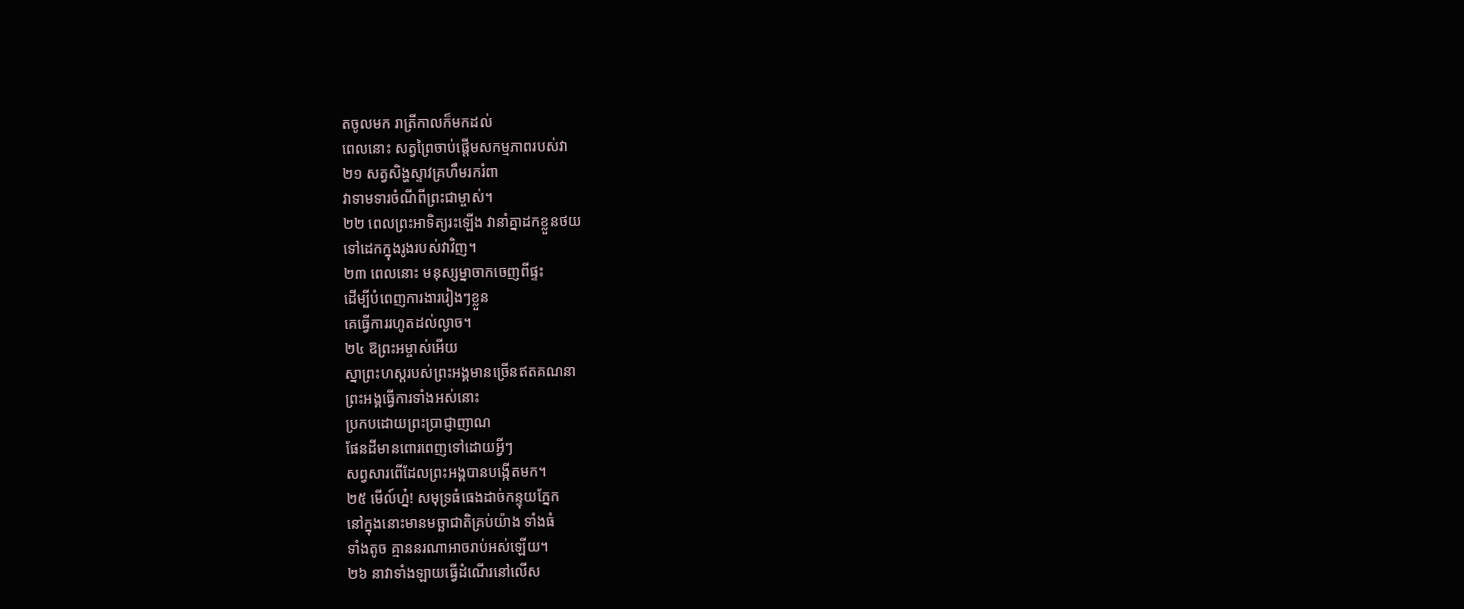តចូលមក រាត្រីកាលក៏មកដល់
ពេលនោះ សត្វព្រៃចាប់ផ្ដើមសកម្មភាពរបស់វា
២១ សត្វសិង្ហស្ទាវគ្រហឹមរករំពា
វាទាមទារចំណីពីព្រះជាម្ចាស់។
២២ ពេលព្រះអាទិត្យរះឡើង វានាំគ្នាដកខ្លួនថយ
ទៅដេកក្នុងរូងរបស់វាវិញ។
២៣ ពេលនោះ មនុស្សម្នាចាកចេញពីផ្ទះ
ដើម្បីបំពេញការងាររៀងៗខ្លួន
គេធ្វើការរហូតដល់ល្ងាច។
២៤ ឱព្រះអម្ចាស់អើយ
ស្នាព្រះហស្ដរបស់ព្រះអង្គមានច្រើនឥតគណនា
ព្រះអង្គធ្វើការទាំងអស់នោះ
ប្រកបដោយព្រះប្រាជ្ញាញាណ
ផែនដីមានពោរពេញទៅដោយអ្វីៗ
សព្វសារពើដែលព្រះអង្គបានបង្កើតមក។
២៥ មើល៍ហ្ន៎! សមុទ្រធំធេងដាច់កន្ទុយភ្នែក
នៅក្នុងនោះមានមច្ឆាជាតិគ្រប់យ៉ាង ទាំងធំ
ទាំងតូច គ្មាននរណាអាចរាប់អស់ឡើយ។
២៦ នាវាទាំងឡាយធ្វើដំណើរនៅលើស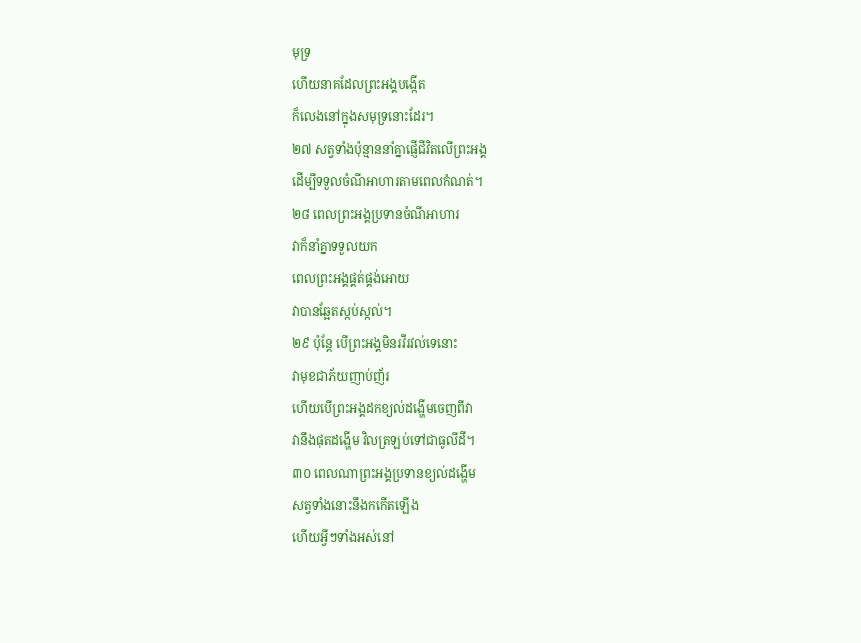មុទ្រ
ហើយនាគដែលព្រះអង្គបង្កើត
ក៏លេងនៅក្នុងសមុទ្រនោះដែរ។
២៧ សត្វទាំងប៉ុន្មាននាំគ្នាផ្ញើជីវិតលើព្រះអង្គ
ដើម្បីទទួលចំណីអាហារតាមពេលកំណត់។
២៨ ពេលព្រះអង្គប្រទានចំណីអាហារ
វាក៏នាំគ្នាទទួលយក
ពេលព្រះអង្គផ្គត់ផ្គង់អោយ
វាបានឆ្អែតស្កប់ស្កល់។
២៩ ប៉ុន្តែ បើព្រះអង្គមិនរវីរវល់ទេនោះ
វាមុខជាភ័យញាប់ញ័រ
ហើយបើព្រះអង្គដកខ្យល់ដង្ហើមចេញពីវា
វានឹងផុតដង្ហើម វិលត្រឡប់ទៅជាធូលីដី។
៣០ ពេលណាព្រះអង្គប្រទានខ្យល់ដង្ហើម
សត្វទាំងនោះនឹងកកើតឡើង
ហើយអ្វីៗទាំងអស់នៅ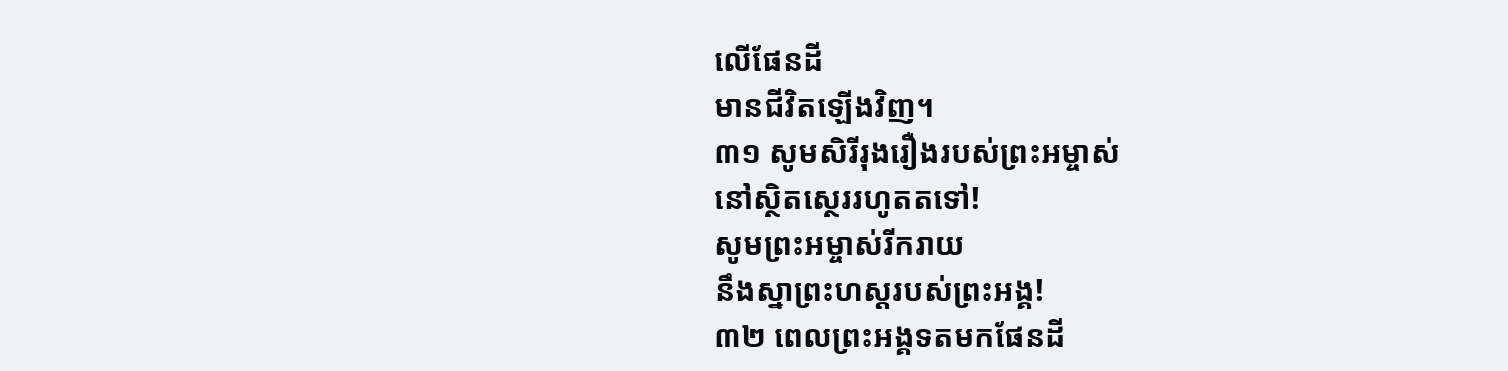លើផែនដី
មានជីវិតឡើងវិញ។
៣១ សូមសិរីរុងរឿងរបស់ព្រះអម្ចាស់
នៅស្ថិតស្ថេររហូតតទៅ!
សូមព្រះអម្ចាស់រីករាយ
នឹងស្នាព្រះហស្ដរបស់ព្រះអង្គ!
៣២ ពេលព្រះអង្គទតមកផែនដី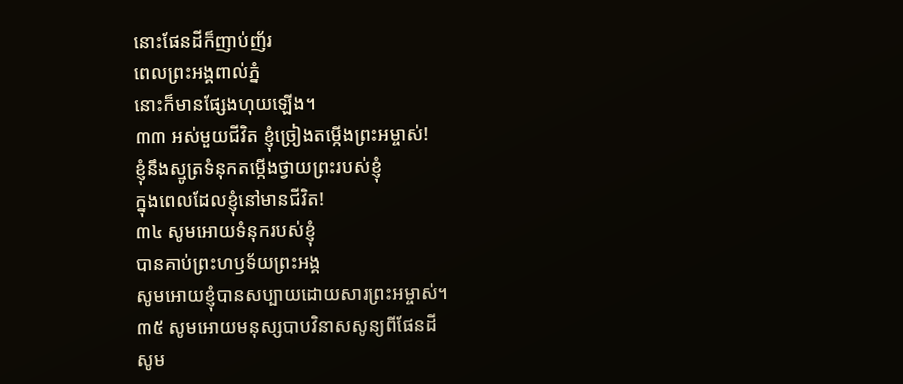នោះផែនដីក៏ញាប់ញ័រ
ពេលព្រះអង្គពាល់ភ្នំ
នោះក៏មានផ្សែងហុយឡើង។
៣៣ អស់មួយជីវិត ខ្ញុំច្រៀងតម្កើងព្រះអម្ចាស់!
ខ្ញុំនឹងស្មូត្រទំនុកតម្កើងថ្វាយព្រះរបស់ខ្ញុំ
ក្នុងពេលដែលខ្ញុំនៅមានជីវិត!
៣៤ សូមអោយទំនុករបស់ខ្ញុំ
បានគាប់ព្រះហឫទ័យព្រះអង្គ
សូមអោយខ្ញុំបានសប្បាយដោយសារព្រះអម្ចាស់។
៣៥ សូមអោយមនុស្សបាបវិនាសសូន្យពីផែនដី
សូម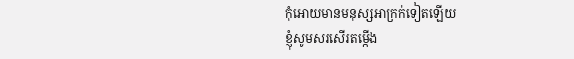កុំអោយមានមនុស្សអាក្រក់ទៀតឡើយ
ខ្ញុំសូមសរសើរតម្កើង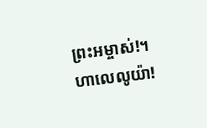ព្រះអម្ចាស់!។
ហាលេលូយ៉ា!